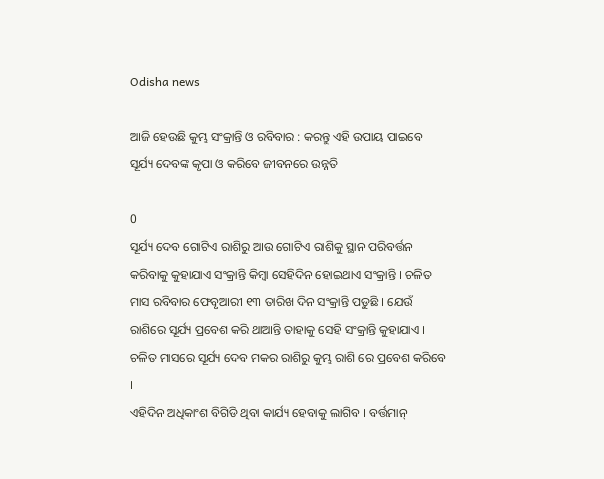Odisha news

ଆଜି ହେଉଛି କୁମ୍ଭ ସଂକ୍ରାନ୍ତି ଓ ରବିବାର : କରନ୍ତୁ ଏହି ଉପାୟ ପାଇବେ ସୂର୍ଯ୍ୟ ଦେବଙ୍କ କୃପା ଓ କରିବେ ଜୀବନରେ ଉନ୍ନତି

0
ସୂର୍ଯ୍ୟ ଦେବ ଗୋଟିଏ ରାଶିରୁ ଆଉ ଗୋଟିଏ ରାଶିକୁ ସ୍ଥାନ ପରିବର୍ତ୍ତନ କରିବାକୁ କୁହାଯାଏ ସଂକ୍ରାନ୍ତି କିମ୍ବା ସେହିଦିନ ହୋଇଥାଏ ସଂକ୍ରାନ୍ତି । ଚଳିତ ମାସ ରବିବାର ଫେବୃଆରୀ ୧୩ ତାରିଖ ଦିନ ସଂକ୍ରାନ୍ତି ପଡୁଛି । ଯେଉଁ ରାଶିରେ ସୂର୍ଯ୍ୟ ପ୍ରବେଶ କରି ଥାଆନ୍ତି ତାହାକୁ ସେହି ସଂକ୍ରାନ୍ତି କୁହାଯାଏ । ଚଳିତ ମାସରେ ସୂର୍ଯ୍ୟ ଦେବ ମକର ରାଶିରୁ କୁମ୍ଭ ରାଶି ରେ ପ୍ରବେଶ କରିବେ ।
ଏହିଦିନ ଅଧିକାଂଶ ବିଗିଡି ଥିବା କାର୍ଯ୍ୟ ହେବାକୁ ଲାଗିବ । ବର୍ତ୍ତମାନ୍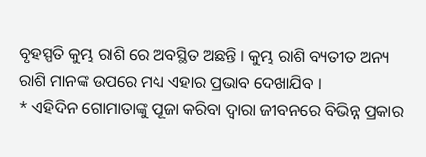ବୃହସ୍ପତି କୁମ୍ଭ ରାଶି ରେ ଅବସ୍ଥିତ ଅଛନ୍ତି । କୁମ୍ଭ ରାଶି ବ୍ୟତୀତ ଅନ୍ୟ ରାଶି ମାନଙ୍କ ଉପରେ ମଧ୍ୟ ଏହାର ପ୍ରଭାବ ଦେଖାଯିବ ।
* ଏହିଦିନ ଗୋମାତାଙ୍କୁ ପୂଜା କରିବା ଦ୍ୱାରା ଜୀବନରେ ବିଭିନ୍ନ ପ୍ରକାର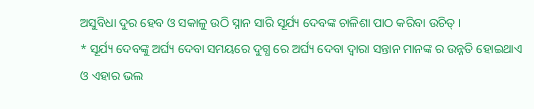ଅସୁବିଧା ଦୁର ହେବ ଓ ସକାଳୁ ଉଠି ସ୍ନାନ ସାରି ସୂର୍ଯ୍ୟ ଦେବଙ୍କ ଚାଳିଶା ପାଠ କରିବା ଉଚିତ୍ ।
* ସୂର୍ଯ୍ୟ ଦେବଙ୍କୁ ଅର୍ଘ୍ୟ ଦେବା ସମୟରେ ଦୁଗ୍ଧ ରେ ଅର୍ଘ୍ୟ ଦେବା ଦ୍ଵାରା ସନ୍ତାନ ମାନଙ୍କ ର ଉନ୍ନତି ହୋଇଥାଏ ଓ ଏହାର ଭଲ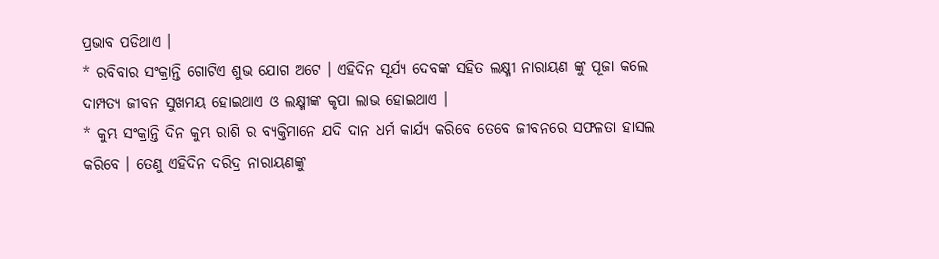ପ୍ରଭାବ ପଡିଥାଏ ।
* ରବିବାର ସଂକ୍ରାନ୍ତି ଗୋଟିଏ ଶୁଭ ଯୋଗ ଅଟେ । ଏହିଦିନ ସୂର୍ଯ୍ୟ ଦେବଙ୍କ ସହିତ ଲକ୍ଷ୍ମୀ ନାରାୟଣ ଙ୍କୁ ପୂଜା କଲେ ଦାମ୍ପତ୍ୟ ଜୀବନ ସୁଖମୟ ହୋଇଥାଏ ଓ ଲକ୍ଷ୍ମୀଙ୍କ କୃପା ଲାଭ ହୋଇଥାଏ ।
* କୁମ୍ଭ ସଂକ୍ରାନ୍ତି ଦିନ କୁମ୍ଭ ରାଶି ର ବ୍ୟକ୍ତିମାନେ ଯଦି ଦାନ ଧର୍ମ କାର୍ଯ୍ୟ କରିବେ ତେବେ ଜୀବନରେ ସଫଳତା ହାସଲ କରିବେ । ତେଣୁ ଏହିଦିନ ଦରିଦ୍ର ନାରାୟଣଙ୍କୁ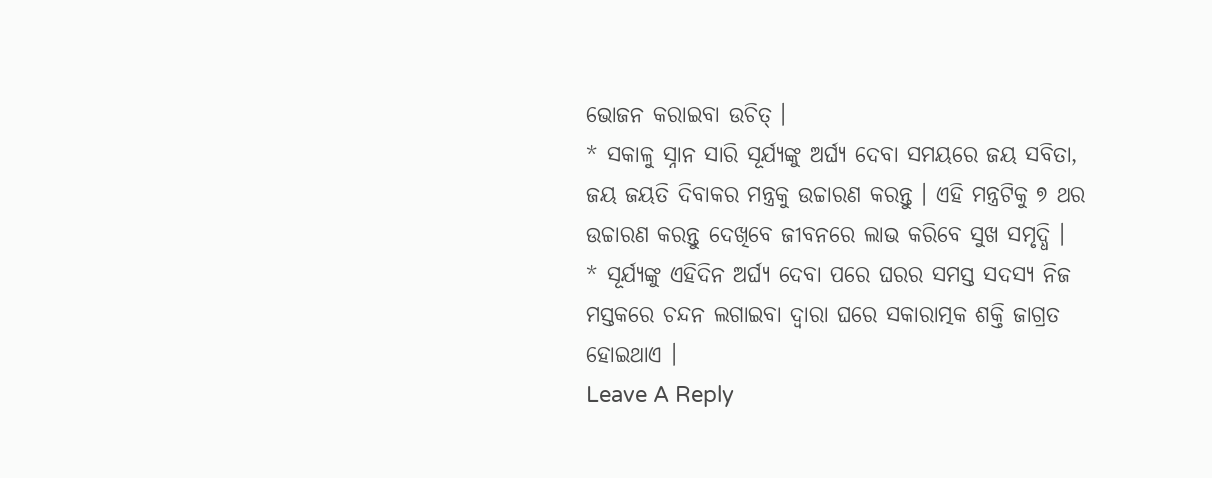ଭୋଜନ କରାଇବା ଉଚିତ୍ ।
* ସକାଳୁ ସ୍ନାନ ସାରି ସୂର୍ଯ୍ୟଙ୍କୁ ଅର୍ଘ୍ୟ ଦେବା ସମୟରେ ଜୟ ସବିତା, ଜୟ ଜୟତି ଦିବାକର ମନ୍ତ୍ରକୁ ଉଚ୍ଚାରଣ କରନ୍ତୁ । ଏହି ମନ୍ତ୍ରଟିକୁ ୭ ଥର ଉଚ୍ଚାରଣ କରନ୍ତୁ ଦେଖିବେ ଜୀବନରେ ଲାଭ କରିବେ ସୁଖ ସମୃଦ୍ଧି ।
* ସୂର୍ଯ୍ୟଙ୍କୁ ଏହିଦିନ ଅର୍ଘ୍ୟ ଦେବା ପରେ ଘରର ସମସ୍ତ ସଦସ୍ୟ ନିଜ ମସ୍ତକରେ ଚନ୍ଦନ ଲଗାଇବା ଦ୍ଵାରା ଘରେ ସକାରାତ୍ମକ ଶକ୍ତି ଜାଗ୍ରତ ହୋଇଥାଏ ।
Leave A Reply